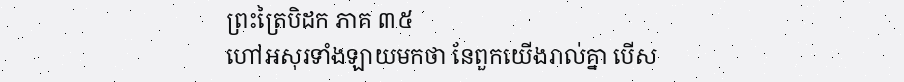ព្រះត្រៃបិដក ភាគ ៣៥
ហៅអសុរទាំងឡាយមកថា នែពួកយើងរាល់គ្នា បើស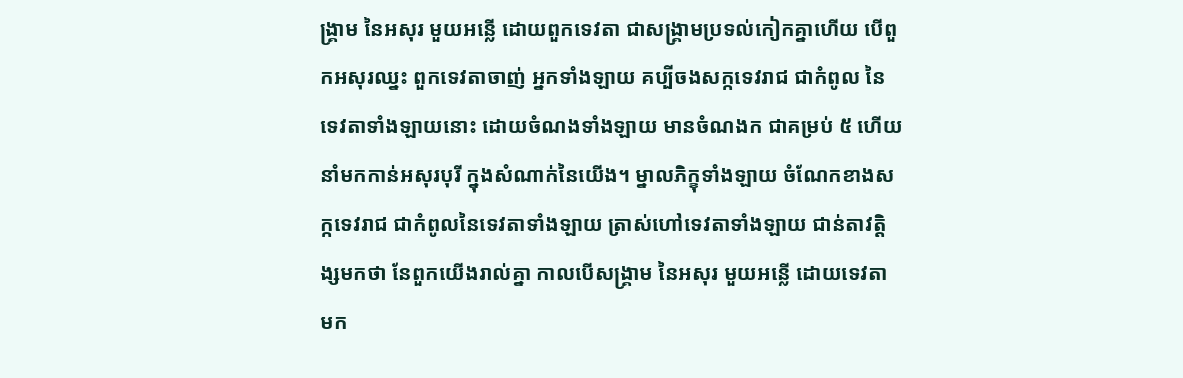ង្រ្គាម នៃអសុរ មួយអន្លើ ដោយពួកទេវតា ជាសង្រ្គាមប្រទល់កៀកគ្នាហើយ បើពួកអសុរឈ្នះ ពួកទេវតាចាញ់ អ្នកទាំងឡាយ គប្បីចងសក្កទេវរាជ ជាកំពូល នៃទេវតាទាំងឡាយនោះ ដោយចំណងទាំងឡាយ មានចំណងក ជាគម្រប់ ៥ ហើយនាំមកកាន់អសុរបុរី ក្នុងសំណាក់នៃយើង។ ម្នាលភិក្ខុទាំងឡាយ ចំណែកខាងសក្កទេវរាជ ជាកំពូលនៃទេវតាទាំងឡាយ ត្រាស់ហៅទេវតាទាំងឡាយ ជាន់តាវត្តិង្សមកថា នែពួកយើងរាល់គ្នា កាលបើសង្រ្គាម នៃអសុរ មួយអន្លើ ដោយទេវតា មក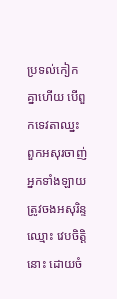ប្រទល់កៀកគ្នាហើយ បើពួកទេវតាឈ្នះ ពួកអសុរចាញ់ អ្នកទាំងឡាយ ត្រូវចងអសុរិន្ទ ឈ្មោះ វេបចិត្តិ នោះ ដោយចំ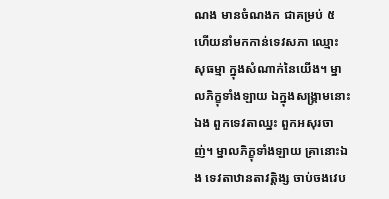ណង មានចំណងក ជាគម្រប់ ៥ ហើយនាំមកកាន់ទេវសភា ឈ្មោះ សុធម្មា ក្នុងសំណាក់នៃយើង។ ម្នាលភិក្ខុទាំងឡាយ ឯក្នុងសង្រ្គាមនោះឯង ពួកទេវតាឈ្នះ ពួកអសុរចាញ់។ ម្នាលភិក្ខុទាំងឡាយ គ្រានោះឯង ទេវតាឋានតាវត្តិង្ស ចាប់ចងវេប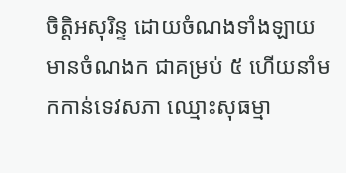ចិត្តិអសុរិន្ទ ដោយចំណងទាំងឡាយ មានចំណងក ជាគម្រប់ ៥ ហើយនាំមកកាន់ទេវសភា ឈ្មោះសុធម្មា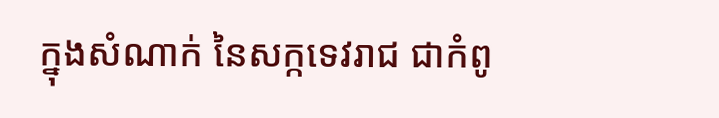ក្នុងសំណាក់ នៃសក្កទេវរាជ ជាកំពូ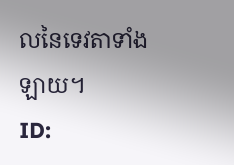លនៃទេវតាទាំងឡាយ។
ID: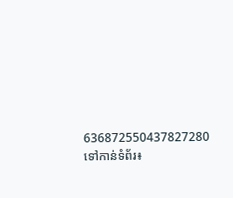636872550437827280
ទៅកាន់ទំព័រ៖